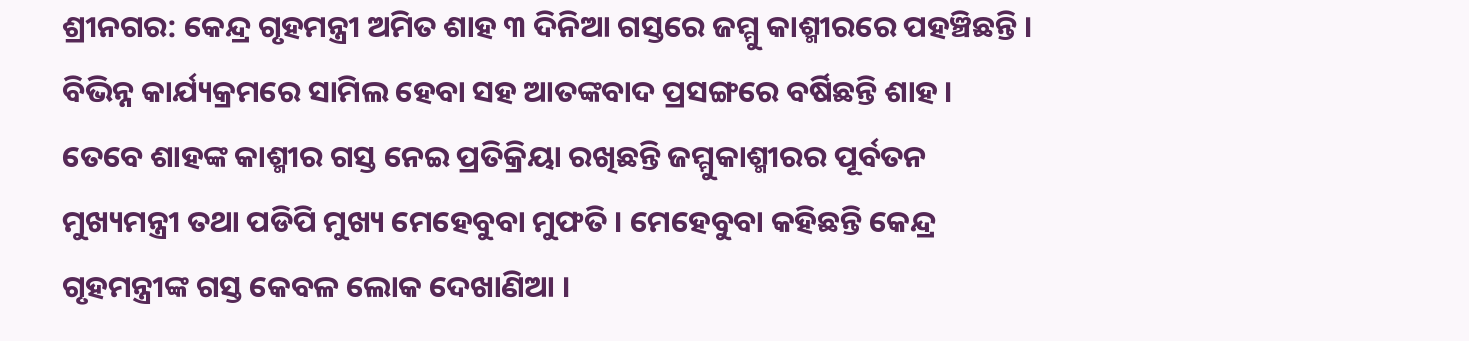ଶ୍ରୀନଗର: କେନ୍ଦ୍ର ଗୃହମନ୍ତ୍ରୀ ଅମିତ ଶାହ ୩ ଦିନିଆ ଗସ୍ତରେ ଜମ୍ମୁ କାଶ୍ମୀରରେ ପହଞ୍ଚିଛନ୍ତି । ବିଭିନ୍ନ କାର୍ଯ୍ୟକ୍ରମରେ ସାମିଲ ହେବା ସହ ଆତଙ୍କବାଦ ପ୍ରସଙ୍ଗରେ ବର୍ଷିଛନ୍ତି ଶାହ । ତେବେ ଶାହଙ୍କ କାଶ୍ମୀର ଗସ୍ତ ନେଇ ପ୍ରତିକ୍ରିୟା ରଖିଛନ୍ତି ଜମ୍ମୁକାଶ୍ମୀରର ପୂର୍ବତନ ମୁଖ୍ୟମନ୍ତ୍ରୀ ତଥା ପଡିପି ମୁଖ୍ୟ ମେହେବୁବା ମୁଫତି । ମେହେବୁବା କହିଛନ୍ତି କେନ୍ଦ୍ର ଗୃହମନ୍ତ୍ରୀଙ୍କ ଗସ୍ତ କେବଳ ଲୋକ ଦେଖାଣିଆ ।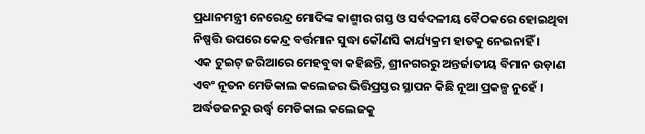ପ୍ରଧାନମନ୍ତ୍ରୀ ନେରେନ୍ଦ୍ର ମୋଦିଙ୍କ କାଶ୍ମୀର ଗସ୍ତ ଓ ସର୍ବଦଳୀୟ ବୈଠକରେ ହୋଇଥିବା ନିଷ୍ପତ୍ତି ଉପରେ କେନ୍ଦ୍ର ବର୍ତ୍ତମାନ ସୁଦ୍ଧା କୌଣସି କାର୍ଯ୍ୟକ୍ରମ ହାତକୁ ନେଇନାହିଁ ।
ଏକ ଟୁଇଟ୍ ଜରିଆରେ ମେହବୁବା କହିଛନ୍ତି, ଶ୍ରୀନଗରରୁ ଅନ୍ତର୍ଜାତୀୟ ବିମାନ ଉଡ଼ାଣ ଏବଂ ନୂତନ ମେଡିକାଲ କଲେଜର ଭିତ୍ତିପ୍ରସ୍ତର ସ୍ଥାପନ କିଛି ନୂଆ ପ୍ରକଳ୍ପ ନୁହେଁ । ଅର୍ଦ୍ଧଡଜନରୁ ଉର୍ଦ୍ଧ୍ବ ମେଡିକାଲ କଲେଜକୁ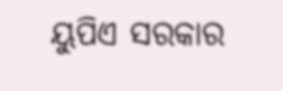ୟୁପିଏ ସରକାର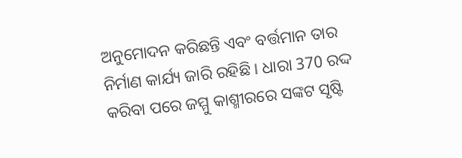ଅନୁମୋଦନ କରିଛନ୍ତି ଏବଂ ବର୍ତ୍ତମାନ ତାର ନିର୍ମାଣ କାର୍ଯ୍ୟ ଜାରି ରହିଛି । ଧାରା 370 ରଦ୍ଦ କରିବା ପରେ ଜମ୍ମୁ କାଶ୍ମୀରରେ ସଙ୍କଟ ସୃଷ୍ଟି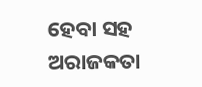ହେବା ସହ ଅରାଜକତା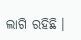ଲାଗି ରହିଛି ।